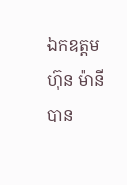ឯកឧត្តម ហ៊ុន ម៉ានី បាន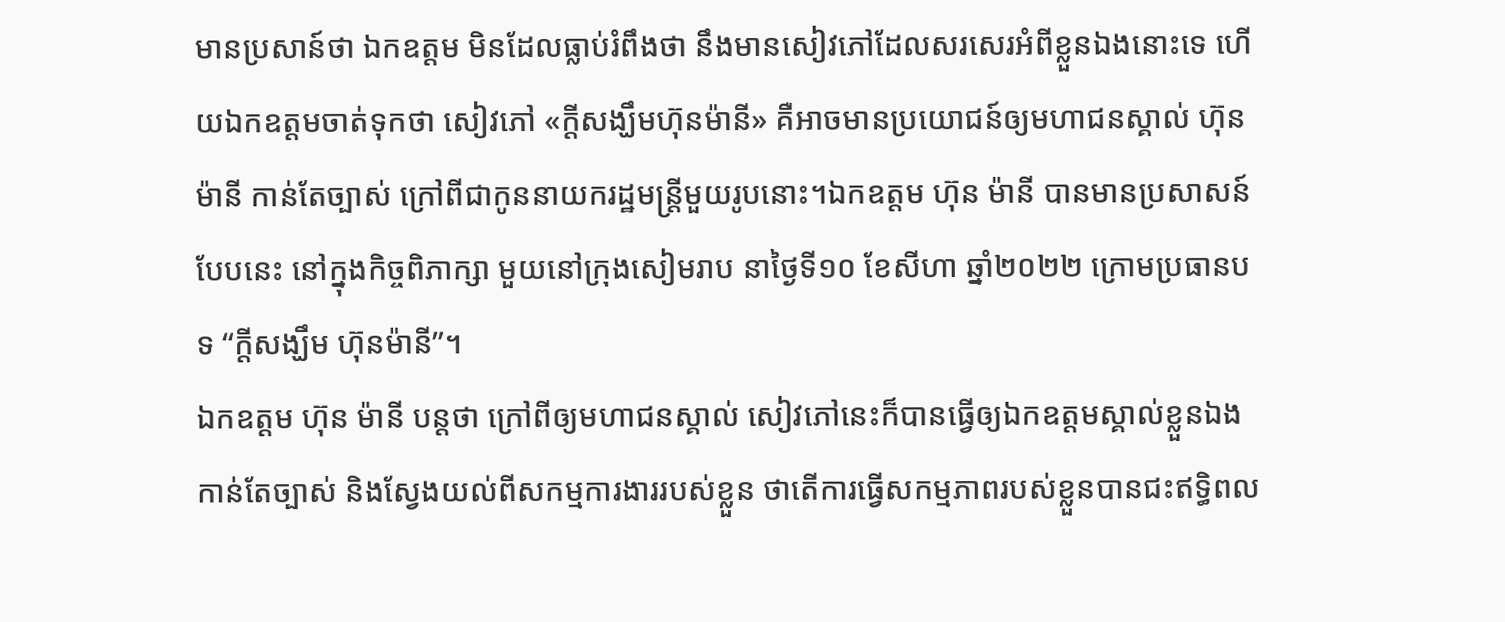មានប្រសាន៍ថា ឯកឧត្តម មិនដែលធ្លាប់រំពឹងថា នឹងមានសៀវភៅដែលសរសេរអំពីខ្លួនឯងនោះទេ ហើយឯកឧត្តមចាត់ទុកថា សៀវភៅ «ក្តីសង្ឃឹមហ៊ុនម៉ានី» គឺអាចមានប្រយោជន៍ឲ្យមហាជនស្គាល់ ហ៊ុន ម៉ានី កាន់តែច្បាស់ ក្រៅពីជាកូននាយករដ្ឋមន្ត្រីមួយរូបនោះ។ឯកឧត្តម ហ៊ុន ម៉ានី បានមានប្រសាសន៍បែបនេះ នៅក្នុងកិច្ចពិភាក្សា មួយនៅក្រុងសៀមរាប នាថ្ងៃទី១០ ខែសីហា ឆ្នាំ២០២២ ក្រោមប្រធានបទ “ក្តីសង្ឃឹម ហ៊ុនម៉ានី”។
ឯកឧត្តម ហ៊ុន ម៉ានី បន្តថា ក្រៅពីឲ្យមហាជនស្គាល់ សៀវភៅនេះក៏បានធ្វើឲ្យឯកឧត្តមស្គាល់ខ្លួនឯងកាន់តែច្បាស់ និងស្វែងយល់ពីសកម្មការងាររបស់ខ្លួន ថាតើការធ្វើសកម្មភាពរបស់ខ្លួនបានជះឥទ្ធិពល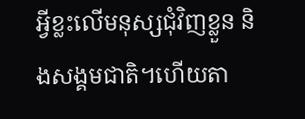អ្វីខ្លះលើមនុស្សជុំវិញខ្លួន និងសង្គមជាតិ។ហើយតា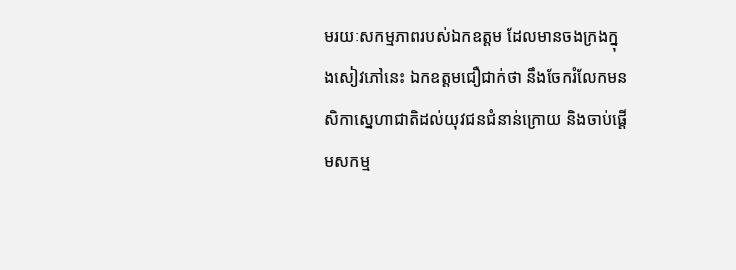មរយៈសកម្មភាពរបស់ឯកឧត្តម ដែលមានចងក្រងក្នុងសៀវភៅនេះ ឯកឧត្តមជឿជាក់ថា នឹងចែករំលែកមនសិកាស្នេហាជាតិដល់យុវជនជំនាន់ក្រោយ និងចាប់ផ្តើមសកម្ម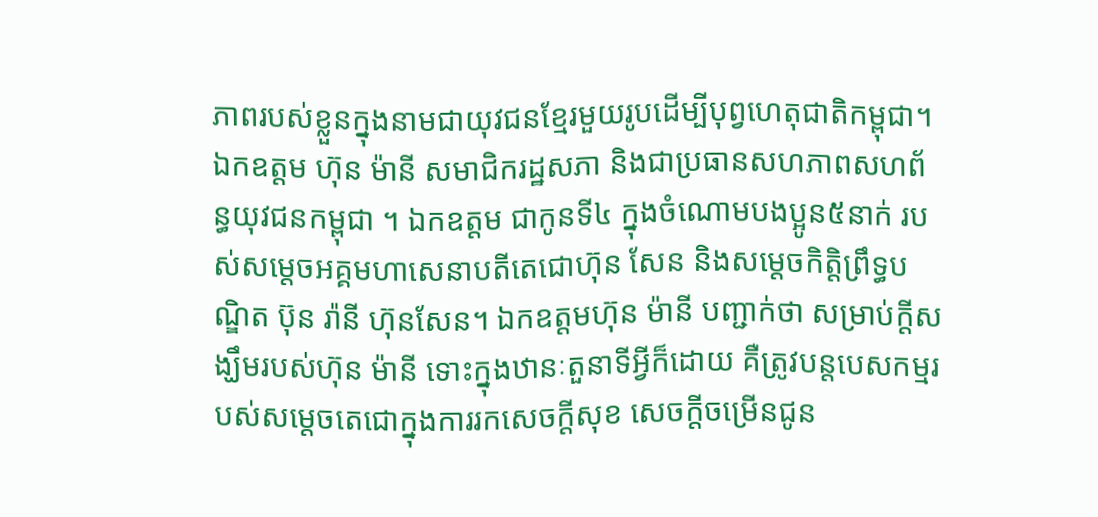ភាពរបស់ខ្លួនក្នុងនាមជាយុវជនខ្មែរមួយរូបដើម្បីបុព្វហេតុជាតិកម្ពុជា។
ឯកឧត្តម ហ៊ុន ម៉ានី សមាជិករដ្ឋសភា និងជាប្រធានសហភាពសហព័ន្ធយុវជនកម្ពុជា ។ ឯកឧត្តម ជាកូនទី៤ ក្នុងចំណោមបងប្អូន៥នាក់ របស់សម្តេចអគ្គមហាសេនាបតីតេជោហ៊ុន សែន និងសម្តេចកិត្តិព្រឹទ្ធបណ្ឌិត ប៊ុន រ៉ានី ហ៊ុនសែន។ ឯកឧត្តមហ៊ុន ម៉ានី បញ្ជាក់ថា សម្រាប់ក្តីសង្ឃឹមរបស់ហ៊ុន ម៉ានី ទោះក្នុងឋានៈតួនាទីអ្វីក៏ដោយ គឺត្រូវបន្តបេសកម្មរបស់សម្តេចតេជោក្នុងការរកសេចក្តីសុខ សេចក្តីចម្រើនជូន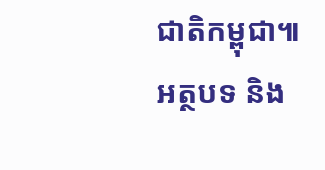ជាតិកម្ពុជា៕
អត្ថបទ និង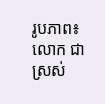រូបភាព៖ លោក ជា ស្រស់